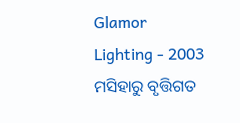Glamor Lighting - 2003 ମସିହାରୁ ବୃତ୍ତିଗତ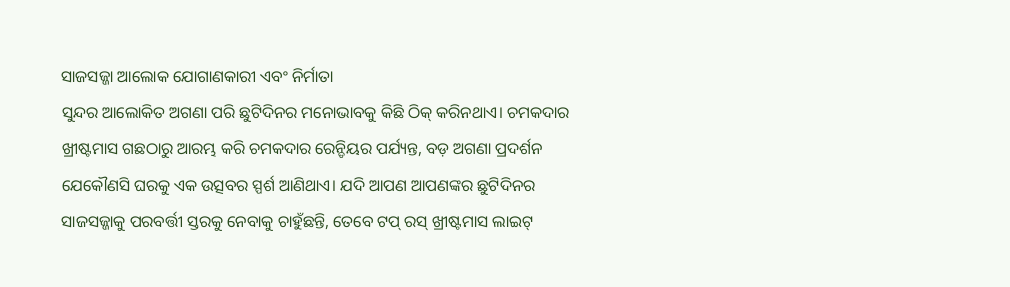ସାଜସଜ୍ଜା ଆଲୋକ ଯୋଗାଣକାରୀ ଏବଂ ନିର୍ମାତା
ସୁନ୍ଦର ଆଲୋକିତ ଅଗଣା ପରି ଛୁଟିଦିନର ମନୋଭାବକୁ କିଛି ଠିକ୍ କରିନଥାଏ। ଚମକଦାର ଖ୍ରୀଷ୍ଟମାସ ଗଛଠାରୁ ଆରମ୍ଭ କରି ଚମକଦାର ରେନ୍ଡିୟର ପର୍ଯ୍ୟନ୍ତ, ବଡ଼ ଅଗଣା ପ୍ରଦର୍ଶନ ଯେକୌଣସି ଘରକୁ ଏକ ଉତ୍ସବର ସ୍ପର୍ଶ ଆଣିଥାଏ। ଯଦି ଆପଣ ଆପଣଙ୍କର ଛୁଟିଦିନର ସାଜସଜ୍ଜାକୁ ପରବର୍ତ୍ତୀ ସ୍ତରକୁ ନେବାକୁ ଚାହୁଁଛନ୍ତି, ତେବେ ଟପ୍ ରସ୍ ଖ୍ରୀଷ୍ଟମାସ ଲାଇଟ୍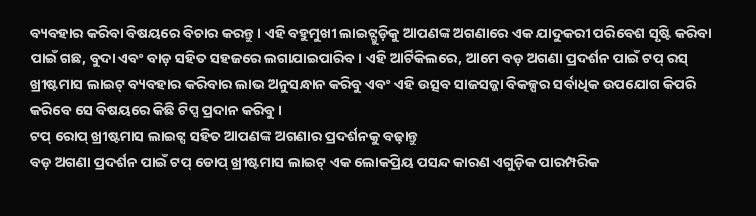ବ୍ୟବହାର କରିବା ବିଷୟରେ ବିଚାର କରନ୍ତୁ। ଏହି ବହୁମୁଖୀ ଲାଇଟ୍ଗୁଡ଼ିକୁ ଆପଣଙ୍କ ଅଗଣାରେ ଏକ ଯାଦୁକରୀ ପରିବେଶ ସୃଷ୍ଟି କରିବା ପାଇଁ ଗଛ, ବୁଦା ଏବଂ ବାଡ଼ ସହିତ ସହଜରେ ଲଗାଯାଇପାରିବ। ଏହି ଆର୍ଟିକିଲରେ, ଆମେ ବଡ଼ ଅଗଣା ପ୍ରଦର୍ଶନ ପାଇଁ ଟପ୍ ରସ୍ ଖ୍ରୀଷ୍ଟମାସ ଲାଇଟ୍ ବ୍ୟବହାର କରିବାର ଲାଭ ଅନୁସନ୍ଧାନ କରିବୁ ଏବଂ ଏହି ଉତ୍ସବ ସାଜସଜ୍ଜା ବିକଳ୍ପର ସର୍ବାଧିକ ଉପଯୋଗ କିପରି କରିବେ ସେ ବିଷୟରେ କିଛି ଟିପ୍ସ ପ୍ରଦାନ କରିବୁ।
ଟପ୍ ରୋପ୍ ଖ୍ରୀଷ୍ଟମାସ ଲାଇଟ୍ସ ସହିତ ଆପଣଙ୍କ ଅଗଣାର ପ୍ରଦର୍ଶନକୁ ବଢ଼ାନ୍ତୁ
ବଡ଼ ଅଗଣା ପ୍ରଦର୍ଶନ ପାଇଁ ଟପ୍ ଡୋପ୍ ଖ୍ରୀଷ୍ଟମାସ ଲାଇଟ୍ ଏକ ଲୋକପ୍ରିୟ ପସନ୍ଦ କାରଣ ଏଗୁଡ଼ିକ ପାରମ୍ପରିକ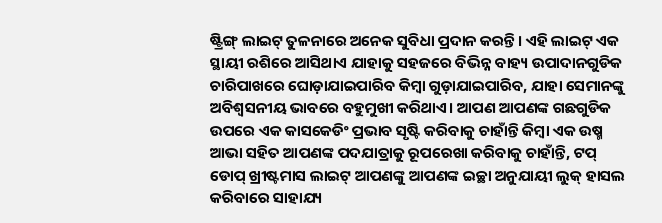ଷ୍ଟ୍ରିଙ୍ଗ୍ ଲାଇଟ୍ ତୁଳନାରେ ଅନେକ ସୁବିଧା ପ୍ରଦାନ କରନ୍ତି। ଏହି ଲାଇଟ୍ ଏକ ସ୍ଥାୟୀ ରଶିରେ ଆସିଥାଏ ଯାହାକୁ ସହଜରେ ବିଭିନ୍ନ ବାହ୍ୟ ଉପାଦାନଗୁଡିକ ଚାରିପାଖରେ ଘୋଡ଼ାଯାଇପାରିବ କିମ୍ବା ଗୁଡ଼ାଯାଇପାରିବ, ଯାହା ସେମାନଙ୍କୁ ଅବିଶ୍ୱସନୀୟ ଭାବରେ ବହୁମୁଖୀ କରିଥାଏ। ଆପଣ ଆପଣଙ୍କ ଗଛଗୁଡିକ ଉପରେ ଏକ କାସକେଡିଂ ପ୍ରଭାବ ସୃଷ୍ଟି କରିବାକୁ ଚାହାଁନ୍ତି କିମ୍ବା ଏକ ଉଷ୍ମ ଆଭା ସହିତ ଆପଣଙ୍କ ପଦଯାତ୍ରାକୁ ରୂପରେଖା କରିବାକୁ ଚାହାଁନ୍ତି, ଟପ୍ ଡୋପ୍ ଖ୍ରୀଷ୍ଟମାସ ଲାଇଟ୍ ଆପଣଙ୍କୁ ଆପଣଙ୍କ ଇଚ୍ଛା ଅନୁଯାୟୀ ଲୁକ୍ ହାସଲ କରିବାରେ ସାହାଯ୍ୟ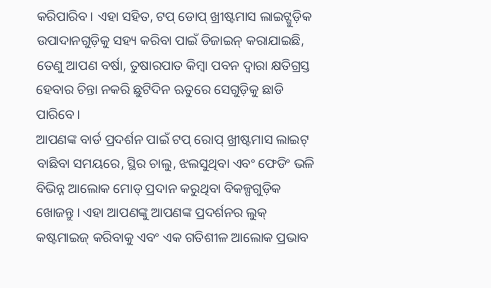କରିପାରିବ। ଏହା ସହିତ, ଟପ୍ ଡୋପ୍ ଖ୍ରୀଷ୍ଟମାସ ଲାଇଟ୍ଗୁଡ଼ିକ ଉପାଦାନଗୁଡ଼ିକୁ ସହ୍ୟ କରିବା ପାଇଁ ଡିଜାଇନ୍ କରାଯାଇଛି, ତେଣୁ ଆପଣ ବର୍ଷା, ତୁଷାରପାତ କିମ୍ବା ପବନ ଦ୍ୱାରା କ୍ଷତିଗ୍ରସ୍ତ ହେବାର ଚିନ୍ତା ନକରି ଛୁଟିଦିନ ଋତୁରେ ସେଗୁଡ଼ିକୁ ଛାଡି ପାରିବେ।
ଆପଣଙ୍କ ବାର୍ଡ ପ୍ରଦର୍ଶନ ପାଇଁ ଟପ୍ ରୋପ୍ ଖ୍ରୀଷ୍ଟମାସ ଲାଇଟ୍ ବାଛିବା ସମୟରେ, ସ୍ଥିର ଚାଲୁ, ଝଲସୁଥିବା ଏବଂ ଫେଡିଂ ଭଳି ବିଭିନ୍ନ ଆଲୋକ ମୋଡ୍ ପ୍ରଦାନ କରୁଥିବା ବିକଳ୍ପଗୁଡ଼ିକ ଖୋଜନ୍ତୁ। ଏହା ଆପଣଙ୍କୁ ଆପଣଙ୍କ ପ୍ରଦର୍ଶନର ଲୁକ୍ କଷ୍ଟମାଇଜ୍ କରିବାକୁ ଏବଂ ଏକ ଗତିଶୀଳ ଆଲୋକ ପ୍ରଭାବ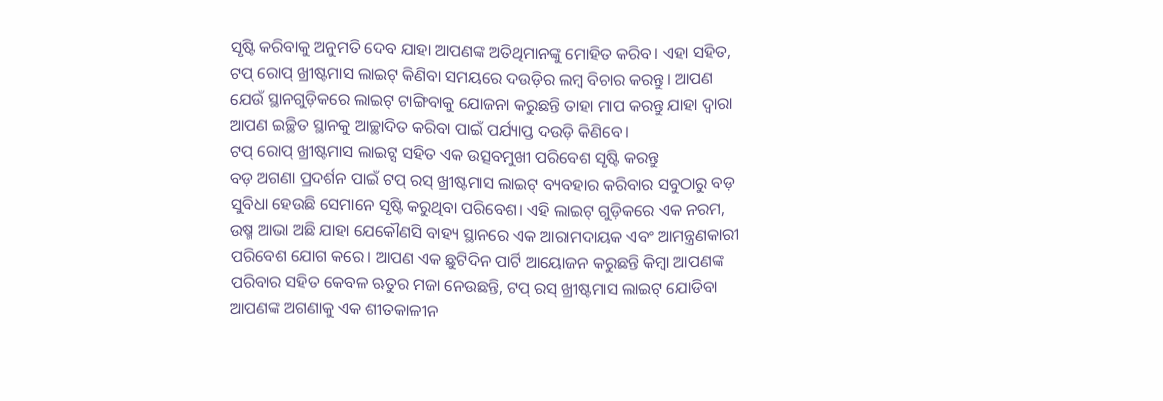ସୃଷ୍ଟି କରିବାକୁ ଅନୁମତି ଦେବ ଯାହା ଆପଣଙ୍କ ଅତିଥିମାନଙ୍କୁ ମୋହିତ କରିବ। ଏହା ସହିତ, ଟପ୍ ରୋପ୍ ଖ୍ରୀଷ୍ଟମାସ ଲାଇଟ୍ କିଣିବା ସମୟରେ ଦଉଡ଼ିର ଲମ୍ବ ବିଚାର କରନ୍ତୁ। ଆପଣ ଯେଉଁ ସ୍ଥାନଗୁଡ଼ିକରେ ଲାଇଟ୍ ଟାଙ୍ଗିବାକୁ ଯୋଜନା କରୁଛନ୍ତି ତାହା ମାପ କରନ୍ତୁ ଯାହା ଦ୍ୱାରା ଆପଣ ଇଚ୍ଛିତ ସ୍ଥାନକୁ ଆଚ୍ଛାଦିତ କରିବା ପାଇଁ ପର୍ଯ୍ୟାପ୍ତ ଦଉଡ଼ି କିଣିବେ।
ଟପ୍ ରୋପ୍ ଖ୍ରୀଷ୍ଟମାସ ଲାଇଟ୍ସ ସହିତ ଏକ ଉତ୍ସବମୁଖୀ ପରିବେଶ ସୃଷ୍ଟି କରନ୍ତୁ
ବଡ଼ ଅଗଣା ପ୍ରଦର୍ଶନ ପାଇଁ ଟପ୍ ରସ୍ ଖ୍ରୀଷ୍ଟମାସ ଲାଇଟ୍ ବ୍ୟବହାର କରିବାର ସବୁଠାରୁ ବଡ଼ ସୁବିଧା ହେଉଛି ସେମାନେ ସୃଷ୍ଟି କରୁଥିବା ପରିବେଶ। ଏହି ଲାଇଟ୍ ଗୁଡ଼ିକରେ ଏକ ନରମ, ଉଷ୍ମ ଆଭା ଅଛି ଯାହା ଯେକୌଣସି ବାହ୍ୟ ସ୍ଥାନରେ ଏକ ଆରାମଦାୟକ ଏବଂ ଆମନ୍ତ୍ରଣକାରୀ ପରିବେଶ ଯୋଗ କରେ। ଆପଣ ଏକ ଛୁଟିଦିନ ପାର୍ଟି ଆୟୋଜନ କରୁଛନ୍ତି କିମ୍ବା ଆପଣଙ୍କ ପରିବାର ସହିତ କେବଳ ଋତୁର ମଜା ନେଉଛନ୍ତି, ଟପ୍ ରସ୍ ଖ୍ରୀଷ୍ଟମାସ ଲାଇଟ୍ ଯୋଡିବା ଆପଣଙ୍କ ଅଗଣାକୁ ଏକ ଶୀତକାଳୀନ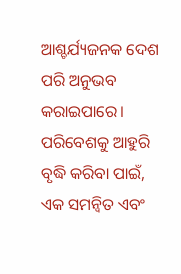ଆଶ୍ଚର୍ଯ୍ୟଜନକ ଦେଶ ପରି ଅନୁଭବ କରାଇପାରେ। ପରିବେଶକୁ ଆହୁରି ବୃଦ୍ଧି କରିବା ପାଇଁ, ଏକ ସମନ୍ୱିତ ଏବଂ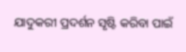ଯାଦୁକରୀ ପ୍ରଦର୍ଶନ ସୃଷ୍ଟି କରିବା ପାଇଁ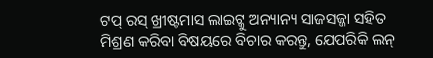ଟପ୍ ରସ୍ ଖ୍ରୀଷ୍ଟମାସ ଲାଇଟ୍କୁ ଅନ୍ୟାନ୍ୟ ସାଜସଜ୍ଜା ସହିତ ମିଶ୍ରଣ କରିବା ବିଷୟରେ ବିଚାର କରନ୍ତୁ, ଯେପରିକି ଲନ୍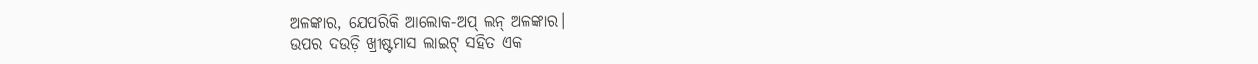ଅଳଙ୍କାର, ଯେପରିକି ଆଲୋକ-ଅପ୍ ଲନ୍ ଅଳଙ୍କାର।
ଉପର ଦଉଡ଼ି ଖ୍ରୀଷ୍ଟମାସ ଲାଇଟ୍ ସହିତ ଏକ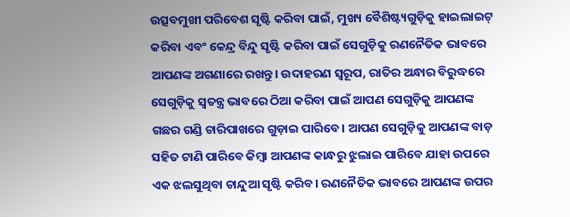ଉତ୍ସବମୁଖୀ ପରିବେଶ ସୃଷ୍ଟି କରିବା ପାଇଁ, ମୁଖ୍ୟ ବୈଶିଷ୍ଟ୍ୟଗୁଡ଼ିକୁ ହାଇଲାଇଟ୍ କରିବା ଏବଂ କେନ୍ଦ୍ର ବିନ୍ଦୁ ସୃଷ୍ଟି କରିବା ପାଇଁ ସେଗୁଡ଼ିକୁ ରଣନୈତିକ ଭାବରେ ଆପଣଙ୍କ ଅଗଣାରେ ରଖନ୍ତୁ। ଉଦାହରଣ ସ୍ୱରୂପ, ରାତିର ଅନ୍ଧାର ବିରୁଦ୍ଧରେ ସେଗୁଡ଼ିକୁ ସ୍ୱତନ୍ତ୍ର ଭାବରେ ଠିଆ କରିବା ପାଇଁ ଆପଣ ସେଗୁଡ଼ିକୁ ଆପଣଙ୍କ ଗଛର ଗଣ୍ଡି ଚାରିପାଖରେ ଗୁଡ଼ାଇ ପାରିବେ। ଆପଣ ସେଗୁଡ଼ିକୁ ଆପଣଙ୍କ ବାଡ଼ ସହିତ ଟାଣି ପାରିବେ କିମ୍ବା ଆପଣଙ୍କ କାନ୍ଧରୁ ଝୁଲାଇ ପାରିବେ ଯାହା ଉପରେ ଏକ ଝଲସୁଥିବା ଚାନ୍ଦୁଆ ସୃଷ୍ଟି କରିବ। ରଣନୈତିକ ଭାବରେ ଆପଣଙ୍କ ଉପର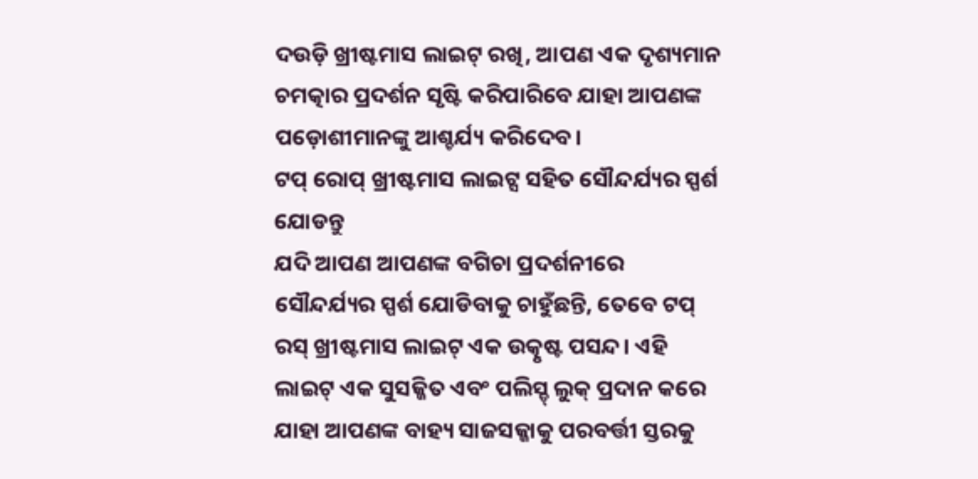ଦଉଡ଼ି ଖ୍ରୀଷ୍ଟମାସ ଲାଇଟ୍ ରଖି, ଆପଣ ଏକ ଦୃଶ୍ୟମାନ ଚମତ୍କାର ପ୍ରଦର୍ଶନ ସୃଷ୍ଟି କରିପାରିବେ ଯାହା ଆପଣଙ୍କ ପଡ଼ୋଶୀମାନଙ୍କୁ ଆଶ୍ଚର୍ଯ୍ୟ କରିଦେବ।
ଟପ୍ ରୋପ୍ ଖ୍ରୀଷ୍ଟମାସ ଲାଇଟ୍ସ ସହିତ ସୌନ୍ଦର୍ଯ୍ୟର ସ୍ପର୍ଶ ଯୋଡନ୍ତୁ
ଯଦି ଆପଣ ଆପଣଙ୍କ ବଗିଚା ପ୍ରଦର୍ଶନୀରେ ସୌନ୍ଦର୍ଯ୍ୟର ସ୍ପର୍ଶ ଯୋଡିବାକୁ ଚାହୁଁଛନ୍ତି, ତେବେ ଟପ୍ ରସ୍ ଖ୍ରୀଷ୍ଟମାସ ଲାଇଟ୍ ଏକ ଉତ୍କୃଷ୍ଟ ପସନ୍ଦ। ଏହି ଲାଇଟ୍ ଏକ ସୁସଜ୍ଜିତ ଏବଂ ପଲିସ୍ଡ୍ ଲୁକ୍ ପ୍ରଦାନ କରେ ଯାହା ଆପଣଙ୍କ ବାହ୍ୟ ସାଜସଜ୍ଜାକୁ ପରବର୍ତ୍ତୀ ସ୍ତରକୁ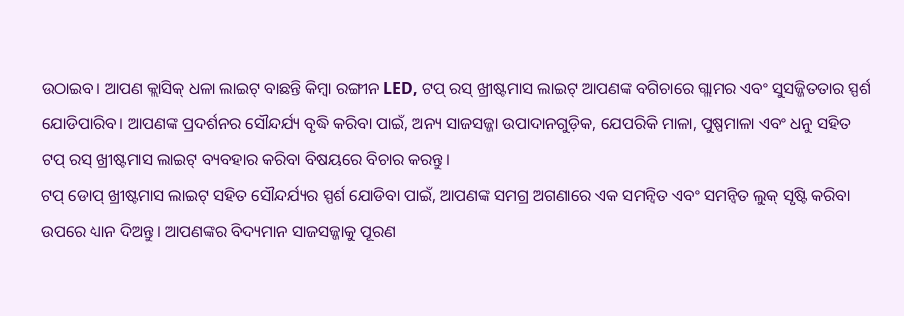ଉଠାଇବ। ଆପଣ କ୍ଲାସିକ୍ ଧଳା ଲାଇଟ୍ ବାଛନ୍ତି କିମ୍ବା ରଙ୍ଗୀନ LED, ଟପ୍ ରସ୍ ଖ୍ରୀଷ୍ଟମାସ ଲାଇଟ୍ ଆପଣଙ୍କ ବଗିଚାରେ ଗ୍ଲାମର ଏବଂ ସୁସଜ୍ଜିତତାର ସ୍ପର୍ଶ ଯୋଡିପାରିବ। ଆପଣଙ୍କ ପ୍ରଦର୍ଶନର ସୌନ୍ଦର୍ଯ୍ୟ ବୃଦ୍ଧି କରିବା ପାଇଁ, ଅନ୍ୟ ସାଜସଜ୍ଜା ଉପାଦାନଗୁଡ଼ିକ, ଯେପରିକି ମାଳା, ପୁଷ୍ପମାଳା ଏବଂ ଧନୁ ସହିତ ଟପ୍ ରସ୍ ଖ୍ରୀଷ୍ଟମାସ ଲାଇଟ୍ ବ୍ୟବହାର କରିବା ବିଷୟରେ ବିଚାର କରନ୍ତୁ।
ଟପ୍ ଡୋପ୍ ଖ୍ରୀଷ୍ଟମାସ ଲାଇଟ୍ ସହିତ ସୌନ୍ଦର୍ଯ୍ୟର ସ୍ପର୍ଶ ଯୋଡିବା ପାଇଁ, ଆପଣଙ୍କ ସମଗ୍ର ଅଗଣାରେ ଏକ ସମନ୍ୱିତ ଏବଂ ସମନ୍ୱିତ ଲୁକ୍ ସୃଷ୍ଟି କରିବା ଉପରେ ଧ୍ୟାନ ଦିଅନ୍ତୁ। ଆପଣଙ୍କର ବିଦ୍ୟମାନ ସାଜସଜ୍ଜାକୁ ପୂରଣ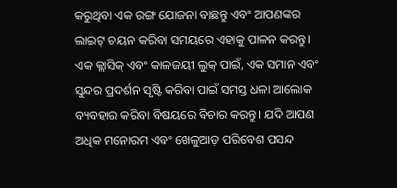କରୁଥିବା ଏକ ରଙ୍ଗ ଯୋଜନା ବାଛନ୍ତୁ ଏବଂ ଆପଣଙ୍କର ଲାଇଟ୍ ଚୟନ କରିବା ସମୟରେ ଏହାକୁ ପାଳନ କରନ୍ତୁ। ଏକ କ୍ଲାସିକ୍ ଏବଂ କାଳଜୟୀ ଲୁକ୍ ପାଇଁ, ଏକ ସମାନ ଏବଂ ସୁନ୍ଦର ପ୍ରଦର୍ଶନ ସୃଷ୍ଟି କରିବା ପାଇଁ ସମସ୍ତ ଧଳା ଆଲୋକ ବ୍ୟବହାର କରିବା ବିଷୟରେ ବିଚାର କରନ୍ତୁ। ଯଦି ଆପଣ ଅଧିକ ମନୋରମ ଏବଂ ଖେଳୁଆଡ଼ ପରିବେଶ ପସନ୍ଦ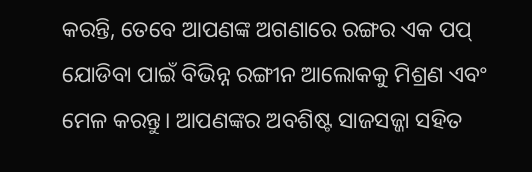କରନ୍ତି, ତେବେ ଆପଣଙ୍କ ଅଗଣାରେ ରଙ୍ଗର ଏକ ପପ୍ ଯୋଡିବା ପାଇଁ ବିଭିନ୍ନ ରଙ୍ଗୀନ ଆଲୋକକୁ ମିଶ୍ରଣ ଏବଂ ମେଳ କରନ୍ତୁ। ଆପଣଙ୍କର ଅବଶିଷ୍ଟ ସାଜସଜ୍ଜା ସହିତ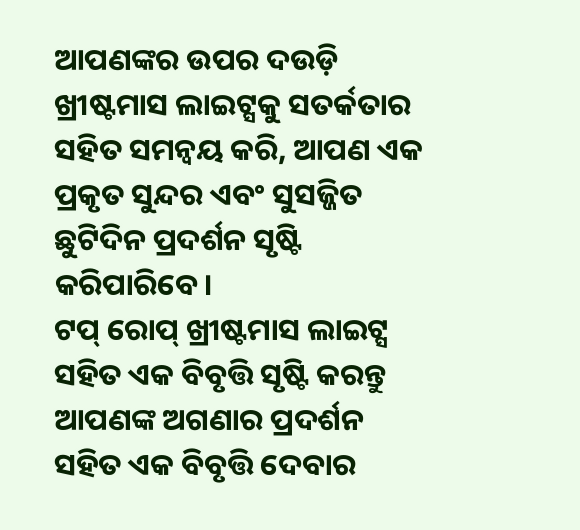ଆପଣଙ୍କର ଉପର ଦଉଡ଼ି ଖ୍ରୀଷ୍ଟମାସ ଲାଇଟ୍ସକୁ ସତର୍କତାର ସହିତ ସମନ୍ୱୟ କରି, ଆପଣ ଏକ ପ୍ରକୃତ ସୁନ୍ଦର ଏବଂ ସୁସଜ୍ଜିତ ଛୁଟିଦିନ ପ୍ରଦର୍ଶନ ସୃଷ୍ଟି କରିପାରିବେ।
ଟପ୍ ରୋପ୍ ଖ୍ରୀଷ୍ଟମାସ ଲାଇଟ୍ସ ସହିତ ଏକ ବିବୃତ୍ତି ସୃଷ୍ଟି କରନ୍ତୁ
ଆପଣଙ୍କ ଅଗଣାର ପ୍ରଦର୍ଶନ ସହିତ ଏକ ବିବୃତ୍ତି ଦେବାର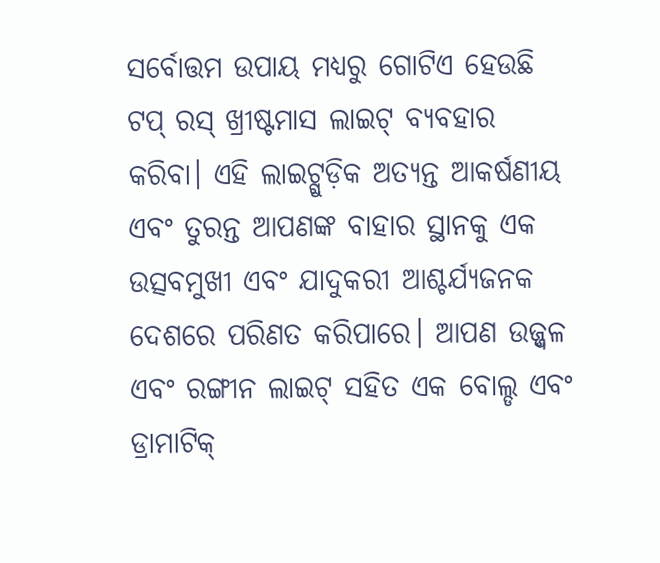ସର୍ବୋତ୍ତମ ଉପାୟ ମଧ୍ୟରୁ ଗୋଟିଏ ହେଉଛି ଟପ୍ ରସ୍ ଖ୍ରୀଷ୍ଟମାସ ଲାଇଟ୍ ବ୍ୟବହାର କରିବା। ଏହି ଲାଇଟ୍ଗୁଡ଼ିକ ଅତ୍ୟନ୍ତ ଆକର୍ଷଣୀୟ ଏବଂ ତୁରନ୍ତ ଆପଣଙ୍କ ବାହାର ସ୍ଥାନକୁ ଏକ ଉତ୍ସବମୁଖୀ ଏବଂ ଯାଦୁକରୀ ଆଶ୍ଚର୍ଯ୍ୟଜନକ ଦେଶରେ ପରିଣତ କରିପାରେ। ଆପଣ ଉଜ୍ଜ୍ୱଳ ଏବଂ ରଙ୍ଗୀନ ଲାଇଟ୍ ସହିତ ଏକ ବୋଲ୍ଡ ଏବଂ ଡ୍ରାମାଟିକ୍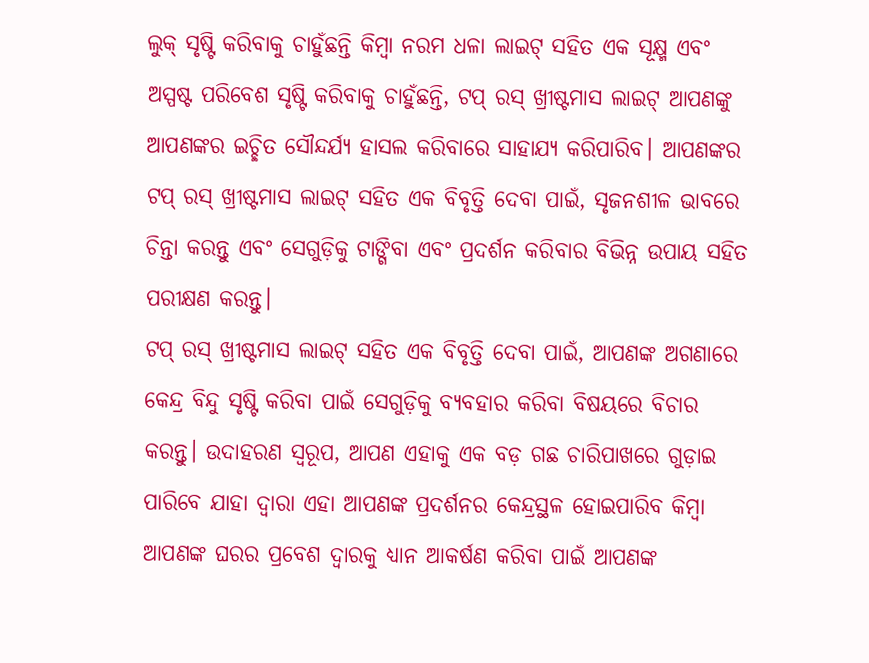ଲୁକ୍ ସୃଷ୍ଟି କରିବାକୁ ଚାହୁଁଛନ୍ତି କିମ୍ବା ନରମ ଧଳା ଲାଇଟ୍ ସହିତ ଏକ ସୂକ୍ଷ୍ମ ଏବଂ ଅସ୍ପଷ୍ଟ ପରିବେଶ ସୃଷ୍ଟି କରିବାକୁ ଚାହୁଁଛନ୍ତି, ଟପ୍ ରସ୍ ଖ୍ରୀଷ୍ଟମାସ ଲାଇଟ୍ ଆପଣଙ୍କୁ ଆପଣଙ୍କର ଇଚ୍ଛିତ ସୌନ୍ଦର୍ଯ୍ୟ ହାସଲ କରିବାରେ ସାହାଯ୍ୟ କରିପାରିବ। ଆପଣଙ୍କର ଟପ୍ ରସ୍ ଖ୍ରୀଷ୍ଟମାସ ଲାଇଟ୍ ସହିତ ଏକ ବିବୃତ୍ତି ଦେବା ପାଇଁ, ସୃଜନଶୀଳ ଭାବରେ ଚିନ୍ତା କରନ୍ତୁ ଏବଂ ସେଗୁଡ଼ିକୁ ଟାଙ୍ଗିବା ଏବଂ ପ୍ରଦର୍ଶନ କରିବାର ବିଭିନ୍ନ ଉପାୟ ସହିତ ପରୀକ୍ଷଣ କରନ୍ତୁ।
ଟପ୍ ରସ୍ ଖ୍ରୀଷ୍ଟମାସ ଲାଇଟ୍ ସହିତ ଏକ ବିବୃତ୍ତି ଦେବା ପାଇଁ, ଆପଣଙ୍କ ଅଗଣାରେ କେନ୍ଦ୍ର ବିନ୍ଦୁ ସୃଷ୍ଟି କରିବା ପାଇଁ ସେଗୁଡ଼ିକୁ ବ୍ୟବହାର କରିବା ବିଷୟରେ ବିଚାର କରନ୍ତୁ। ଉଦାହରଣ ସ୍ୱରୂପ, ଆପଣ ଏହାକୁ ଏକ ବଡ଼ ଗଛ ଚାରିପାଖରେ ଗୁଡ଼ାଇ ପାରିବେ ଯାହା ଦ୍ୱାରା ଏହା ଆପଣଙ୍କ ପ୍ରଦର୍ଶନର କେନ୍ଦ୍ରସ୍ଥଳ ହୋଇପାରିବ କିମ୍ବା ଆପଣଙ୍କ ଘରର ପ୍ରବେଶ ଦ୍ୱାରକୁ ଧ୍ୟାନ ଆକର୍ଷଣ କରିବା ପାଇଁ ଆପଣଙ୍କ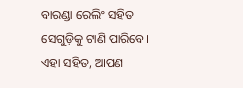ବାରଣ୍ଡା ରେଲିଂ ସହିତ ସେଗୁଡ଼ିକୁ ଟାଣି ପାରିବେ। ଏହା ସହିତ, ଆପଣ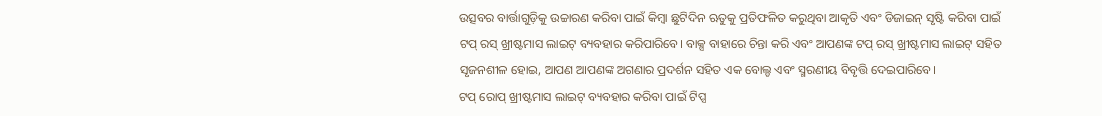ଉତ୍ସବର ବାର୍ତ୍ତାଗୁଡ଼ିକୁ ଉଚ୍ଚାରଣ କରିବା ପାଇଁ କିମ୍ବା ଛୁଟିଦିନ ଋତୁକୁ ପ୍ରତିଫଳିତ କରୁଥିବା ଆକୃତି ଏବଂ ଡିଜାଇନ୍ ସୃଷ୍ଟି କରିବା ପାଇଁ ଟପ୍ ରସ୍ ଖ୍ରୀଷ୍ଟମାସ ଲାଇଟ୍ ବ୍ୟବହାର କରିପାରିବେ। ବାକ୍ସ ବାହାରେ ଚିନ୍ତା କରି ଏବଂ ଆପଣଙ୍କ ଟପ୍ ରସ୍ ଖ୍ରୀଷ୍ଟମାସ ଲାଇଟ୍ ସହିତ ସୃଜନଶୀଳ ହୋଇ, ଆପଣ ଆପଣଙ୍କ ଅଗଣାର ପ୍ରଦର୍ଶନ ସହିତ ଏକ ବୋଲ୍ଡ ଏବଂ ସ୍ମରଣୀୟ ବିବୃତ୍ତି ଦେଇପାରିବେ।
ଟପ୍ ରୋପ୍ ଖ୍ରୀଷ୍ଟମାସ ଲାଇଟ୍ ବ୍ୟବହାର କରିବା ପାଇଁ ଟିପ୍ସ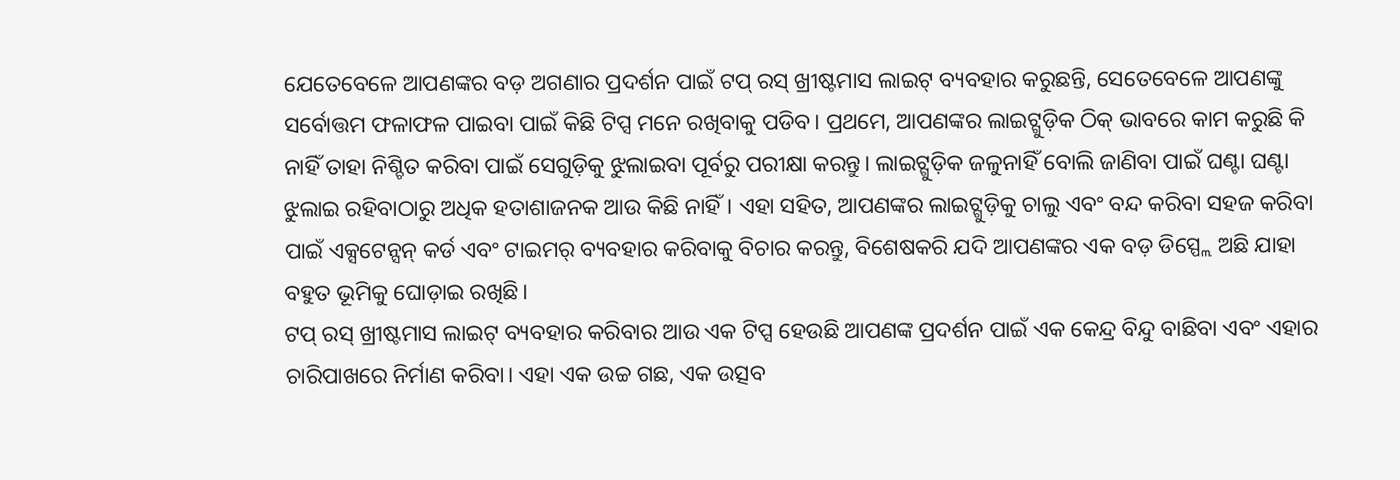ଯେତେବେଳେ ଆପଣଙ୍କର ବଡ଼ ଅଗଣାର ପ୍ରଦର୍ଶନ ପାଇଁ ଟପ୍ ରସ୍ ଖ୍ରୀଷ୍ଟମାସ ଲାଇଟ୍ ବ୍ୟବହାର କରୁଛନ୍ତି, ସେତେବେଳେ ଆପଣଙ୍କୁ ସର୍ବୋତ୍ତମ ଫଳାଫଳ ପାଇବା ପାଇଁ କିଛି ଟିପ୍ସ ମନେ ରଖିବାକୁ ପଡିବ। ପ୍ରଥମେ, ଆପଣଙ୍କର ଲାଇଟ୍ଗୁଡ଼ିକ ଠିକ୍ ଭାବରେ କାମ କରୁଛି କି ନାହିଁ ତାହା ନିଶ୍ଚିତ କରିବା ପାଇଁ ସେଗୁଡ଼ିକୁ ଝୁଲାଇବା ପୂର୍ବରୁ ପରୀକ୍ଷା କରନ୍ତୁ। ଲାଇଟ୍ଗୁଡ଼ିକ ଜଳୁନାହିଁ ବୋଲି ଜାଣିବା ପାଇଁ ଘଣ୍ଟା ଘଣ୍ଟା ଝୁଲାଇ ରହିବାଠାରୁ ଅଧିକ ହତାଶାଜନକ ଆଉ କିଛି ନାହିଁ। ଏହା ସହିତ, ଆପଣଙ୍କର ଲାଇଟ୍ଗୁଡ଼ିକୁ ଚାଲୁ ଏବଂ ବନ୍ଦ କରିବା ସହଜ କରିବା ପାଇଁ ଏକ୍ସଟେନ୍ସନ୍ କର୍ଡ ଏବଂ ଟାଇମର୍ ବ୍ୟବହାର କରିବାକୁ ବିଚାର କରନ୍ତୁ, ବିଶେଷକରି ଯଦି ଆପଣଙ୍କର ଏକ ବଡ଼ ଡିସ୍ପ୍ଲେ ଅଛି ଯାହା ବହୁତ ଭୂମିକୁ ଘୋଡ଼ାଇ ରଖିଛି।
ଟପ୍ ରସ୍ ଖ୍ରୀଷ୍ଟମାସ ଲାଇଟ୍ ବ୍ୟବହାର କରିବାର ଆଉ ଏକ ଟିପ୍ସ ହେଉଛି ଆପଣଙ୍କ ପ୍ରଦର୍ଶନ ପାଇଁ ଏକ କେନ୍ଦ୍ର ବିନ୍ଦୁ ବାଛିବା ଏବଂ ଏହାର ଚାରିପାଖରେ ନିର୍ମାଣ କରିବା। ଏହା ଏକ ଉଚ୍ଚ ଗଛ, ଏକ ଉତ୍ସବ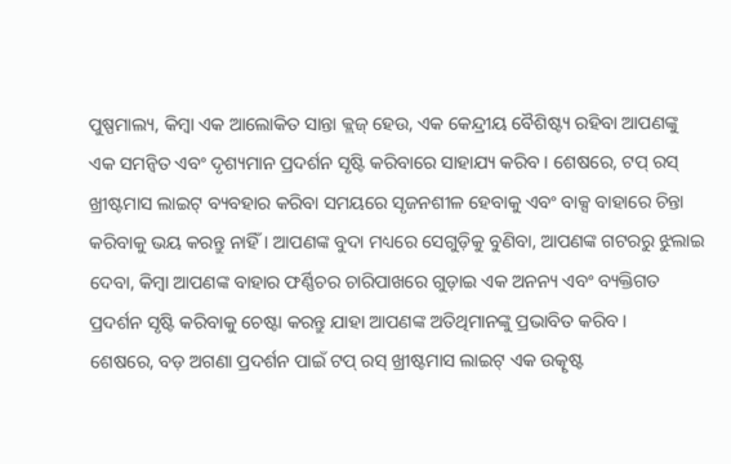ପୁଷ୍ପମାଲ୍ୟ, କିମ୍ବା ଏକ ଆଲୋକିତ ସାନ୍ତା କ୍ଲଜ୍ ହେଉ, ଏକ କେନ୍ଦ୍ରୀୟ ବୈଶିଷ୍ଟ୍ୟ ରହିବା ଆପଣଙ୍କୁ ଏକ ସମନ୍ୱିତ ଏବଂ ଦୃଶ୍ୟମାନ ପ୍ରଦର୍ଶନ ସୃଷ୍ଟି କରିବାରେ ସାହାଯ୍ୟ କରିବ। ଶେଷରେ, ଟପ୍ ରସ୍ ଖ୍ରୀଷ୍ଟମାସ ଲାଇଟ୍ ବ୍ୟବହାର କରିବା ସମୟରେ ସୃଜନଶୀଳ ହେବାକୁ ଏବଂ ବାକ୍ସ ବାହାରେ ଚିନ୍ତା କରିବାକୁ ଭୟ କରନ୍ତୁ ନାହିଁ। ଆପଣଙ୍କ ବୁଦା ମଧ୍ୟରେ ସେଗୁଡ଼ିକୁ ବୁଣିବା, ଆପଣଙ୍କ ଗଟରରୁ ଝୁଲାଇ ଦେବା, କିମ୍ବା ଆପଣଙ୍କ ବାହାର ଫର୍ଣ୍ଣିଚର ଚାରିପାଖରେ ଗୁଡ଼ାଇ ଏକ ଅନନ୍ୟ ଏବଂ ବ୍ୟକ୍ତିଗତ ପ୍ରଦର୍ଶନ ସୃଷ୍ଟି କରିବାକୁ ଚେଷ୍ଟା କରନ୍ତୁ ଯାହା ଆପଣଙ୍କ ଅତିଥିମାନଙ୍କୁ ପ୍ରଭାବିତ କରିବ।
ଶେଷରେ, ବଡ଼ ଅଗଣା ପ୍ରଦର୍ଶନ ପାଇଁ ଟପ୍ ରସ୍ ଖ୍ରୀଷ୍ଟମାସ ଲାଇଟ୍ ଏକ ଉତ୍କୃଷ୍ଟ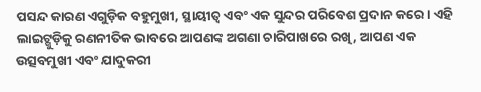ପସନ୍ଦ କାରଣ ଏଗୁଡ଼ିକ ବହୁମୁଖୀ, ସ୍ଥାୟୀତ୍ୱ ଏବଂ ଏକ ସୁନ୍ଦର ପରିବେଶ ପ୍ରଦାନ କରେ। ଏହି ଲାଇଟ୍ଗୁଡ଼ିକୁ ରଣନୀତିକ ଭାବରେ ଆପଣଙ୍କ ଅଗଣା ଚାରିପାଖରେ ରଖି, ଆପଣ ଏକ ଉତ୍ସବମୁଖୀ ଏବଂ ଯାଦୁକରୀ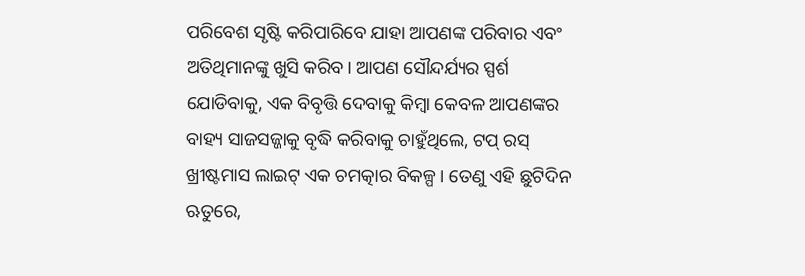ପରିବେଶ ସୃଷ୍ଟି କରିପାରିବେ ଯାହା ଆପଣଙ୍କ ପରିବାର ଏବଂ ଅତିଥିମାନଙ୍କୁ ଖୁସି କରିବ। ଆପଣ ସୌନ୍ଦର୍ଯ୍ୟର ସ୍ପର୍ଶ ଯୋଡିବାକୁ, ଏକ ବିବୃତ୍ତି ଦେବାକୁ କିମ୍ବା କେବଳ ଆପଣଙ୍କର ବାହ୍ୟ ସାଜସଜ୍ଜାକୁ ବୃଦ୍ଧି କରିବାକୁ ଚାହୁଁଥିଲେ, ଟପ୍ ରସ୍ ଖ୍ରୀଷ୍ଟମାସ ଲାଇଟ୍ ଏକ ଚମତ୍କାର ବିକଳ୍ପ। ତେଣୁ ଏହି ଛୁଟିଦିନ ଋତୁରେ,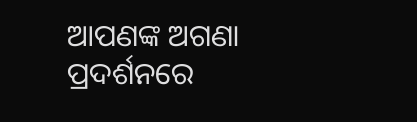ଆପଣଙ୍କ ଅଗଣା ପ୍ରଦର୍ଶନରେ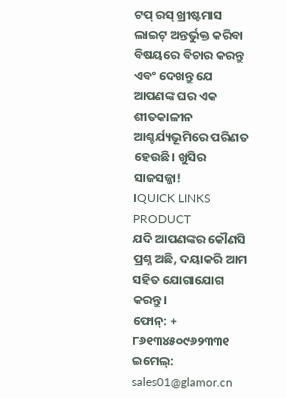ଟପ୍ ରସ୍ ଖ୍ରୀଷ୍ଟମାସ ଲାଇଟ୍ ଅନ୍ତର୍ଭୁକ୍ତ କରିବା ବିଷୟରେ ବିଚାର କରନ୍ତୁ ଏବଂ ଦେଖନ୍ତୁ ଯେ ଆପଣଙ୍କ ଘର ଏକ ଶୀତକାଳୀନ ଆଶ୍ଚର୍ଯ୍ୟଭୂମିରେ ପରିଣତ ହେଉଛି। ଖୁସିର ସାଜସଜ୍ଜା!
।QUICK LINKS
PRODUCT
ଯଦି ଆପଣଙ୍କର କୌଣସି ପ୍ରଶ୍ନ ଅଛି, ଦୟାକରି ଆମ ସହିତ ଯୋଗାଯୋଗ କରନ୍ତୁ।
ଫୋନ୍: + ୮୬୧୩୪୫୦୯୬୨୩୩୧
ଇମେଲ୍: sales01@glamor.cn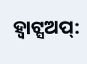ହ୍ୱାଟ୍ସଅପ୍: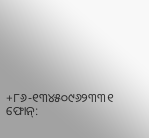+୮୬-୧୩୪୫୦୯୬୨୩୩୧
ଫୋନ୍: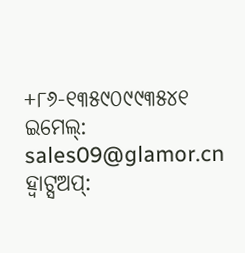+୮୬-୧୩୫୯୦୯୯୩୫୪୧
ଇମେଲ୍: sales09@glamor.cn
ହ୍ୱାଟ୍ସଅପ୍: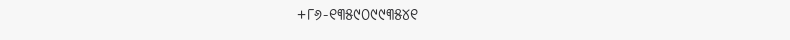+୮୬-୧୩୫୯୦୯୯୩୫୪୧